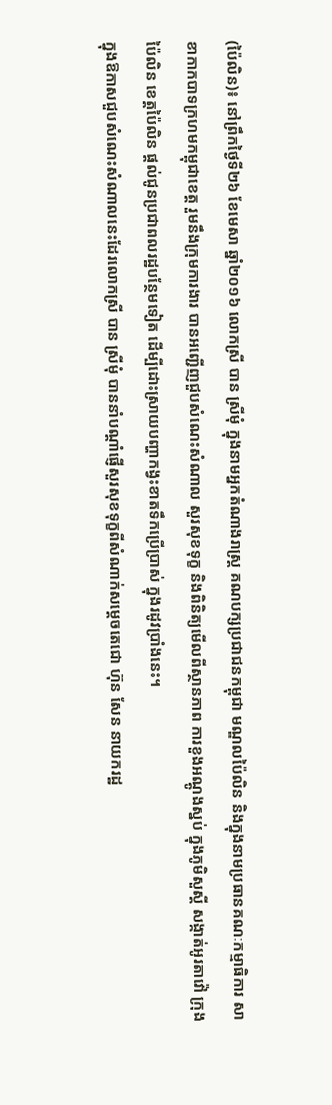(ប៉ៃលិន)៖ នៅព្រឹកថ្ងៃទី២៦ ខែមេសា ឆ្នាំ២០១៦ លោកស្រី បាន ស្រីមុំ ក្នុងនាមអ្នកតំណាងរាស្រ្ត គណបក្សប្រជាជនកម្ពុជា មណ្ឌលប៉ៃលិន និងក្នុងនាមប្រធានគណៈកម្មាធិការ សាខាកាកបាទក្រហមកម្ពុជាខេត្ត រួមនឹងក្រុមការងារ បានអញ្ជើញជួបសំណេះសំណាល សួរសុខទុក្ខ និងពិនិត្យមើលពីស្ថានភាព ការខួងអណ្តូងស្នប់ ក្នុងភូមិសួស្តី សង្កាត់អូរតាវ៉ៅ ក្រុងប៉ៃលិន ខេត្តប៉ៃលិន ផ្តល់ជូនប្រជាពលរដ្ឋបន្ថែមទៀត ដើម្បីដោះស្រាយបញ្ហាកង្វះខាតទឹកប្រើប្រាស់ ក្នុងរដូវប្រាំងនេះ។
ក្នុងឱកាសជួបសំណេះសំណាលនេះដែរលោកស្រី បាន ស្រីមុំ បាននាំបណ្តាំផ្ញើសួរសុខទុក្ខពីសំណាក់សម្តេចតេជោ ហ៊ុន សែន នាយករដ្ឋ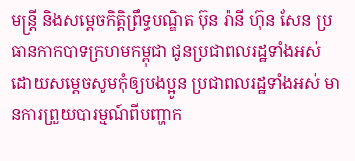មន្រ្តី និងសម្តេចកិត្តិព្រឹទ្ធបណ្ឌិត ប៊ុន រ៉ានី ហ៊ុន សែន ប្រធានកាកបាទក្រហមកម្ពុជា ជូនប្រជាពលរដ្ឋទាំងអស់ ដោយសម្តេចសូមកុំឲ្យបងប្អូន ប្រជាពលរដ្ឋទាំងអស់ មានការព្រួយបារម្មណ៍ពីបញ្ហាក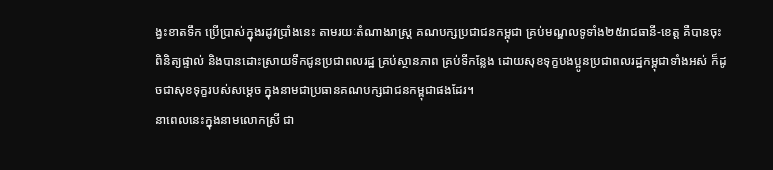ង្វះខាតទឹក ប្រើប្រាស់ក្នុងរដូវប្រាំងនេះ តាមរយៈតំណាងរាស្ត្រ គណបក្សប្រជាជនកម្ពុជា គ្រប់មណ្ឌលទូទាំង២៥រាជធានី-ខេត្ត គឺបានចុះពិនិត្យផ្ទាល់ និងបានដោះស្រាយទឹកជូនប្រជាពលរដ្ឋ គ្រប់ស្ថានភាព គ្រប់ទីកន្លែង ដោយសុខទុក្ខបងប្អូនប្រជាពលរដ្ឋកម្ពុជាទាំងអស់ ក៏ដូចជាសុខទុក្ខរបស់សម្តេច ក្នុងនាមជាប្រធានគណបក្សជាជនកម្ពុជាផងដែរ។
នាពេលនេះក្នុងនាមលោកស្រី ជា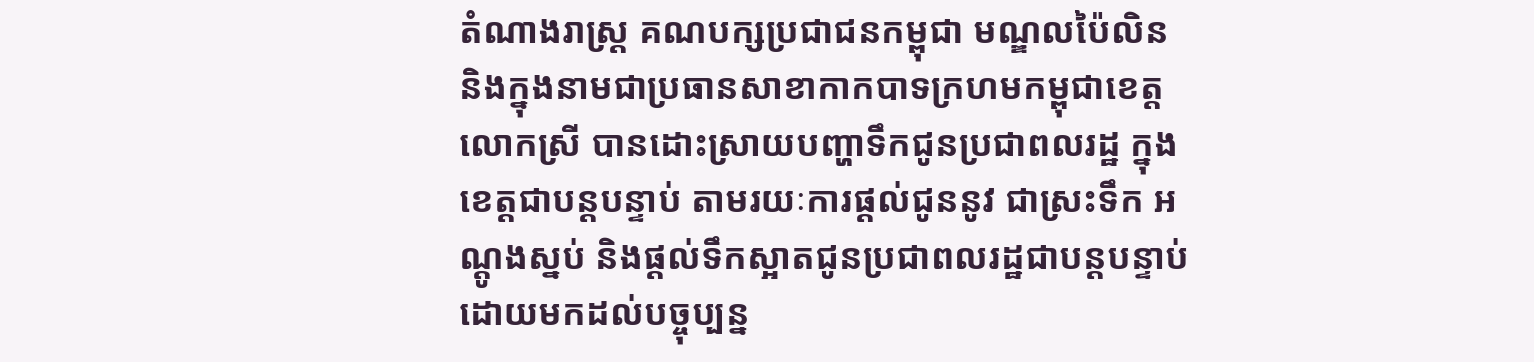តំណាងរាស្រ្ត គណបក្សប្រជាជនកម្ពុជា មណ្ឌលប៉ៃលិន និងក្នុងនាមជាប្រធានសាខាកាកបាទក្រហមកម្ពុជាខេត្ត លោកស្រី បានដោះស្រាយបញ្ហាទឹកជូនប្រជាពលរដ្ឋ ក្នុងខេត្តជាបន្តបន្ទាប់ តាមរយៈការផ្តល់ជូននូវ ជាស្រះទឹក អណ្តូងស្នប់ និងផ្តល់ទឹកស្អាតជូនប្រជាពលរដ្ឋជាបន្តបន្ទាប់ ដោយមកដល់បច្ចុប្បន្ន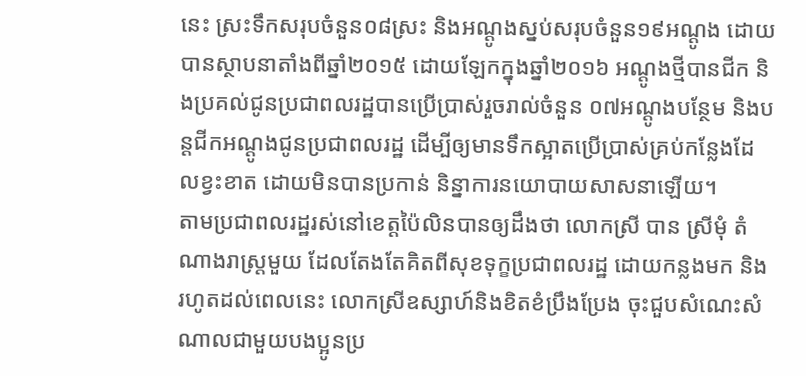នេះ ស្រះទឹកសរុបចំនួន០៨ស្រះ និងអណ្តូងស្នប់សរុបចំនួន១៩អណ្តូង ដោយបានស្ថាបនាតាំងពីឆ្នាំ២០១៥ ដោយឡែកក្នុងឆ្នាំ២០១៦ អណ្តូងថ្មីបានជីក និងប្រគល់ជូនប្រជាពលរដ្ឋបានប្រើប្រាស់រួចរាល់ចំនួន ០៧អណ្តូងបន្ថែម និងបន្តជីកអណ្តូងជូនប្រជាពលរដ្ឋ ដើម្បីឲ្យមានទឹកស្អាតប្រើប្រាស់គ្រប់កន្លែងដែលខ្វះខាត ដោយមិនបានប្រកាន់ និន្នាការនយោបាយសាសនាឡើយ។
តាមប្រជាពលរដ្ឋរស់នៅខេត្តប៉ៃលិនបានឲ្យដឹងថា លោកស្រី បាន ស្រីមុំ តំណាងរាស្រ្តមួយ ដែលតែងតែគិតពីសុខទុក្ខប្រជាពលរដ្ឋ ដោយកន្លងមក និងរហូតដល់ពេលនេះ លោកស្រីឧស្សាហ៍និងខិតខំប្រឹងប្រែង ចុះជួបសំណេះសំណាលជាមួយបងប្អូនប្រ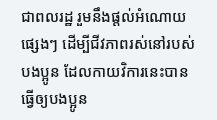ជាពលរដ្ឋ រួមនឹងផ្តល់អំណោយផ្សេងៗ ដើម្បីជីវភាពរស់នៅរបស់បងប្អូន ដែលកាយវិការនេះបានធ្វើឲ្យបងប្អូន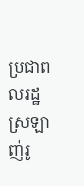ប្រជាពលរដ្ឋ ស្រឡាញ់រូ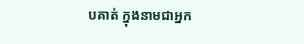បគាត់ ក្នុងនាមជាអ្នក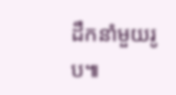ដឹកនាំមួយរូប៕